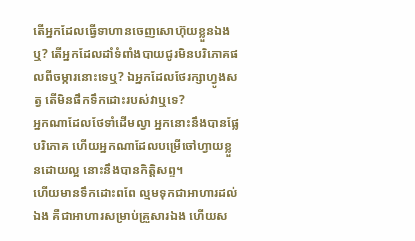តើអ្នកដែលធ្វើទាហានចេញសោហ៊ុយខ្លួនឯងឬ? តើអ្នកដែលដាំទំពាំងបាយជូរមិនបរិភោគផលពីចម្ការនោះទេឬ? ឯអ្នកដែលថែរក្សាហ្វូងសត្វ តើមិនផឹកទឹកដោះរបស់វាឬទេ?
អ្នកណាដែលថែទាំដើមល្វា អ្នកនោះនឹងបានផ្លែបរិភោគ ហើយអ្នកណាដែលបម្រើចៅហ្វាយខ្លួនដោយល្អ នោះនឹងបានកិត្តិសព្ទ។
ហើយមានទឹកដោះពពែ ល្មមទុកជាអាហារដល់ឯង គឺជាអាហារសម្រាប់គ្រួសារឯង ហើយស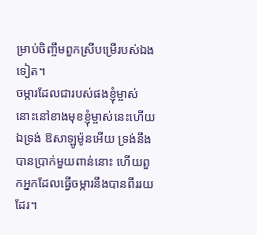ម្រាប់ចិញ្ចឹមពួកស្រីបម្រើរបស់ឯងទៀត។
ចម្ការដែលជារបស់ផងខ្ញុំម្ចាស់ នោះនៅខាងមុខខ្ញុំម្ចាស់នេះហើយ ឯទ្រង់ ឱសាឡូម៉ូនអើយ ទ្រង់នឹងបានប្រាក់មួយពាន់នោះ ហើយពួកអ្នកដែលធ្វើចម្ការនឹងបានពីររយដែរ។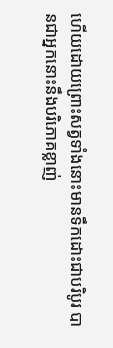ហើយដោយព្រោះសត្វទាំងនោះមានទឹកដោះជាបរិបូរ បានជាអ្នកនោះនឹងបរិភោគខ្លាញ់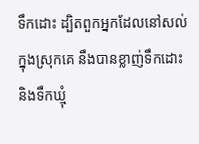ទឹកដោះ ដ្បិតពួកអ្នកដែលនៅសល់ក្នុងស្រុកគេ នឹងបានខ្លាញ់ទឹកដោះ និងទឹកឃ្មុំ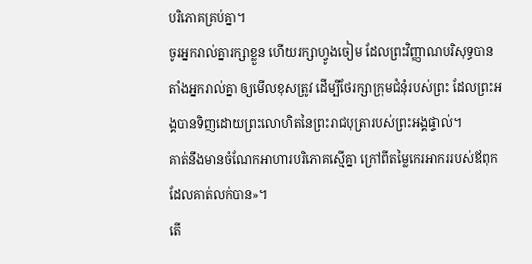បរិភោគគ្រប់គ្នា។
ចូរអ្នករាល់គ្នារក្សាខ្លួន ហើយរក្សាហ្វូងចៀម ដែលព្រះវិញ្ញាណបរិសុទ្ធបានតាំងអ្នករាល់គ្នា ឲ្យមើលខុសត្រូវ ដើម្បីថែរក្សាក្រុមជំនុំរបស់ព្រះ ដែលព្រះអង្គបានទិញដោយព្រះលោហិតនៃព្រះរាជបុត្រារបស់ព្រះអង្គផ្ទាល់។
គាត់នឹងមានចំណែកអាហារបរិភោគស្មើគ្នា ក្រៅពីតម្លៃកេរអាកររបស់ឪពុកដែលគាត់លក់បាន»។
តើ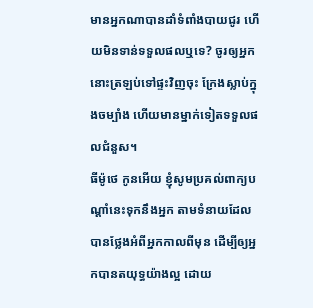មានអ្នកណាបានដាំទំពាំងបាយជូរ ហើយមិនទាន់ទទួលផលឬទេ? ចូរឲ្យអ្នកនោះត្រឡប់ទៅផ្ទះវិញចុះ ក្រែងស្លាប់ក្នុងចម្បាំង ហើយមានម្នាក់ទៀតទទួលផលជំនួស។
ធីម៉ូថេ កូនអើយ ខ្ញុំសូមប្រគល់ពាក្យបណ្ដាំនេះទុកនឹងអ្នក តាមទំនាយដែលបានថ្លែងអំពីអ្នកកាលពីមុន ដើម្បីឲ្យអ្នកបានតយុទ្ធយ៉ាងល្អ ដោយ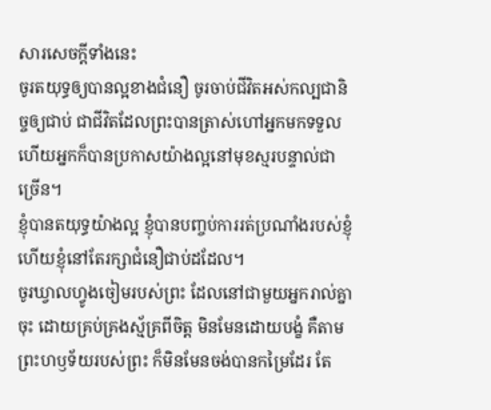សារសេចក្ដីទាំងនេះ
ចូរតយុទ្ធឲ្យបានល្អខាងជំនឿ ចូរចាប់ជីវិតអស់កល្បជានិច្ចឲ្យជាប់ ជាជីវិតដែលព្រះបានត្រាស់ហៅអ្នកមកទទួល ហើយអ្នកក៏បានប្រកាសយ៉ាងល្អនៅមុខស្មរបន្ទាល់ជាច្រើន។
ខ្ញុំបានតយុទ្ធយ៉ាងល្អ ខ្ញុំបានបញ្ចប់ការរត់ប្រណាំងរបស់ខ្ញុំ ហើយខ្ញុំនៅតែរក្សាជំនឿជាប់ដដែល។
ចូរឃ្វាលហ្វូងចៀមរបស់ព្រះ ដែលនៅជាមួយអ្នករាល់គ្នាចុះ ដោយគ្រប់គ្រងស្ម័គ្រពីចិត្ត មិនមែនដោយបង្ខំ គឺតាមព្រះហឫទ័យរបស់ព្រះ ក៏មិនមែនចង់បានកម្រៃដែរ តែ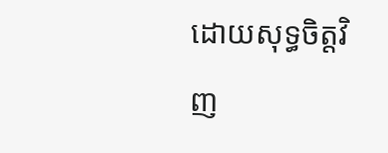ដោយសុទ្ធចិត្តវិញ